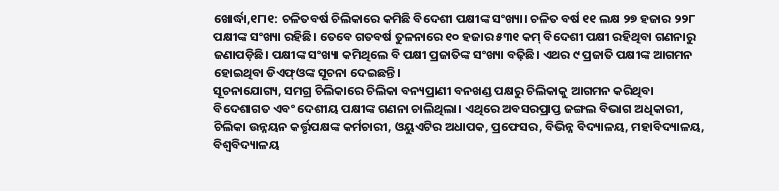ଖୋର୍ଦ୍ଧା,୧୮ା୧: ଚଳିତବର୍ଷ ଚିଲିକାରେ କମିଛି ବିଦେଶୀ ପକ୍ଷୀଙ୍କ ସଂଖ୍ୟା। ଚଳିତ ବର୍ଷ ୧୧ ଲକ୍ଷ ୨୭ ହଜାର ୨୨୮ ପକ୍ଷୀଙ୍କ ସଂଖ୍ୟା ରହିଛି। ତେବେ ଗତବର୍ଷ ତୁଳନାରେ ୧୦ ହଜାର ୫୩୧ କମ୍ ବିଦେଶୀ ପକ୍ଷୀ ରହିଥିବା ଗଣନାରୁ ଜଣାପଡ଼ିଛି। ପକ୍ଷୀଙ୍କ ସଂଖ୍ୟା କମିଥିଲେ ବି ପକ୍ଷୀ ପ୍ରଜାତିଙ୍କ ସଂଖ୍ୟା ବଢ଼ିଛି। ଏଥର ୯ ପ୍ରଜାତି ପକ୍ଷୀଙ୍କ ଆଗମନ ହୋଇଥିବା ଡିଏଫ୍ଓଙ୍କ ସୂଚନା ଦେଇଛନ୍ତି।
ସୂଚନାଯୋଗ୍ୟ, ସମଗ୍ର ଚିଲିକାରେ ଚିଲିକା ବନ୍ୟପ୍ରାଣୀ ବନଖଣ୍ଡ ପକ୍ଷରୁ ଚିଲିକାକୁ ଆଗମନ କରିଥିବା ବିଦେଶାଗତ ଏବଂ ଦେଶୀୟ ପକ୍ଷୀଙ୍କ ଗଣନା ଚାଲିଥିଲା। ଏଥିରେ ଅବସରପ୍ରାପ୍ତ ଜଙ୍ଗଲ ବିଭାଗ ଅଧିକାରୀ, ଚିଲିକା ଉନ୍ନୟନ କର୍ତ୍ତୃପକ୍ଷଙ୍କ କର୍ମଚାରୀ, ଓୟୁଏଟିର ଅଧାପକ, ପ୍ରଫେସର, ବିଭିନ୍ନ ବିଦ୍ୟାଳୟ, ମହାବିଦ୍ୟାଳୟ, ବିଶ୍ବବିଦ୍ୟାଳୟ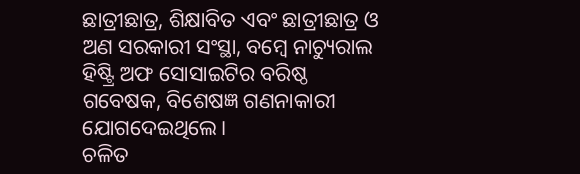ଛାତ୍ରୀଛାତ୍ର, ଶିକ୍ଷାବିତ ଏବଂ ଛାତ୍ରୀଛାତ୍ର ଓ ଅଣ ସରକାରୀ ସଂସ୍ଥା, ବମ୍ବେ ନାଚ୍ୟୁରାଲ ହିଷ୍ଟ୍ରି ଅଫ ସୋସାଇଟିର ବରିଷ୍ଠ ଗବେଷକ, ବିଶେଷଜ୍ଞ ଗଣନାକାରୀ ଯୋଗଦେଇଥିଲେ।
ଚଳିତ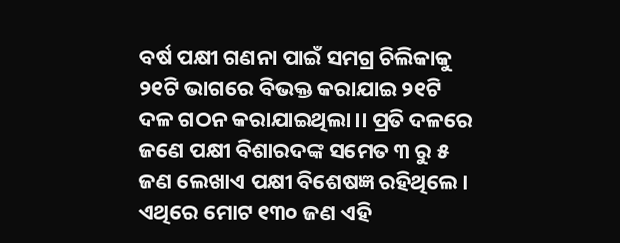ବର୍ଷ ପକ୍ଷୀ ଗଣନା ପାଇଁ ସମଗ୍ର ଚିଲିକାକୁ ୨୧ଟି ଭାଗରେ ବିଭକ୍ତ କରାଯାଇ ୨୧ଟି ଦଳ ଗଠନ କରାଯାଇଥିଲା।। ପ୍ରତି ଦଳରେ ଜଣେ ପକ୍ଷୀ ବିଶାରଦଙ୍କ ସମେତ ୩ ରୁ ୫ ଜଣ ଲେଖାଏ ପକ୍ଷୀ ବିଶେଷଜ୍ଞ ରହିଥିଲେ। ଏଥିରେ ମୋଟ ୧୩୦ ଜଣ ଏହି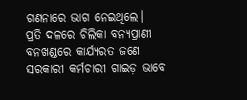ଗଣନାରେ ଭାଗ ନେଇଥିଲେ।
ପ୍ରତି ଦଳରେ ଚିଲିକା ବନ୍ୟପ୍ରାଣୀ ବନଖଣ୍ଡରେ କାର୍ଯ୍ୟରତ ଜଣେ ସରକାରୀ କର୍ମଚାରୀ ଗାଇଡ଼ ଭାବେ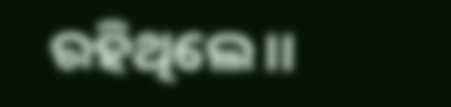ରହିଥିଲେ।।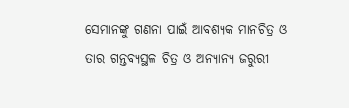ସେମାନଙ୍କୁ ଗଣନା ପାଇଁ ଆବଶ୍ୟକ ମାନଚିତ୍ର ଓ ତାର ଗନ୍ତବ୍ୟସ୍ଥଳ ଚିତ୍ର ଓ ଅନ୍ୟାନ୍ୟ ଜରୁରୀ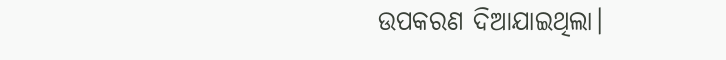ଉପକରଣ ଦିଆଯାଇଥିଲା।